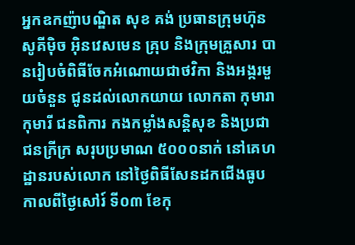អ្នកឧកញ៉ាបណ្ឌិត សុខ គង់ ប្រធានក្រុមហ៊ុន សូគីម៉ិច អ៊ិនវេសមេន គ្រុប និងក្រុមគ្រួសារ បានរៀបចំពិធីចែកអំណោយជាថវិកា និងអង្ករមួយចំនួន ជូនដល់លោកយាយ លោកតា កុមារា កុមារី ជនពិការ កងកម្លាំងសន្តិសុខ និងប្រជាជនក្រីក្រ សរុបប្រមាណ ៥០០០នាក់ នៅគេហដ្ឋានរបស់លោក នៅថ្ងៃពិធីសែនដកជើងធូប កាលពីថ្ងៃសៅរ៍ ទី០៣ ខែកុ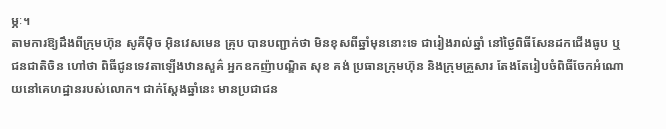ម្ភៈ។
តាមការឱ្យដឹងពីក្រុមហ៊ុន សូគីម៉ិច អ៊ិនវេសមេន គ្រុប បានបញ្ជាក់ថា មិនខុសពីឆ្នាំមុននោះទេ ជារៀងរាល់ឆ្នាំ នៅថ្ងៃពិធីសែនដកជើងធូប ឬជនជាតិចិន ហៅថា ពិធីជូនទេវតាឡើងឋានសួគ៌ អ្នកឧកញ៉ាបណ្ឌិត សុខ គង់ ប្រធានក្រុមហ៊ុន និងក្រុមគ្រួសារ តែងតែរៀបចំពិធីចែកអំណោយនៅគេហដ្ឋានរបស់លោក។ ជាក់ស្តែងឆ្នាំនេះ មានប្រជាជន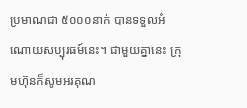ប្រមាណជា ៥០០០នាក់ បានទទួលអំណោយសប្បុរធម៍នេះ។ ជាមួយគ្នានេះ ក្រុមហ៊ុនក៏សូមអរគុណ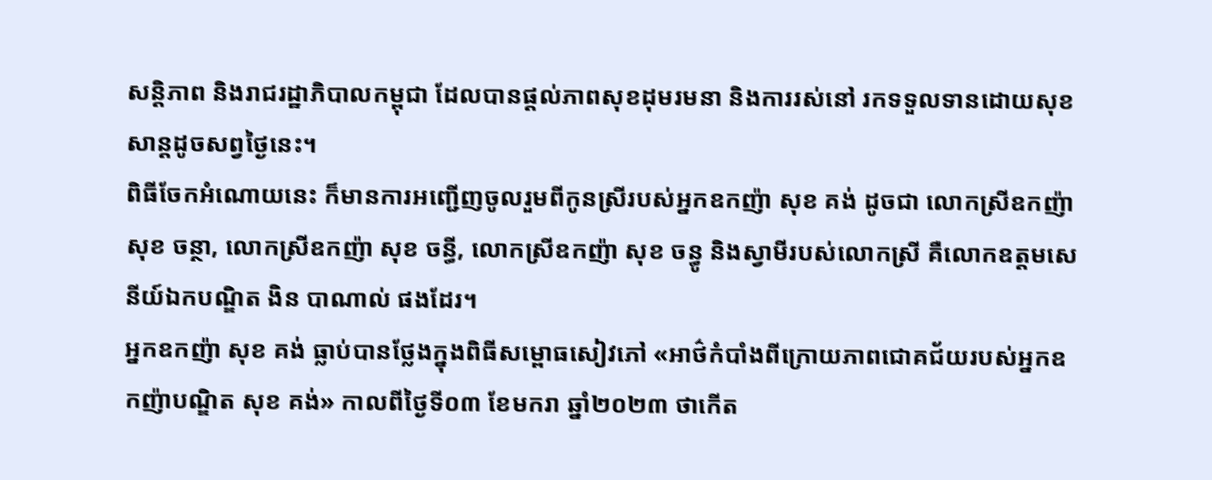សន្តិភាព និងរាជរដ្ឋាភិបាលកម្ពុជា ដែលបានផ្តល់ភាពសុខដុមរមនា និងការរស់នៅ រកទទួលទានដោយសុខសាន្តដូចសព្វថ្ងៃនេះ។
ពិធីចែកអំណោយនេះ ក៏មានការអញ្ជើញចូលរួមពីកូនស្រីរបស់អ្នកឧកញ៉ា សុខ គង់ ដូចជា លោកស្រីឧកញ៉ា សុខ ចន្ថា, លោកស្រីឧកញ៉ា សុខ ចន្ធី, លោកស្រីឧកញ៉ា សុខ ចន្ធូ និងស្វាមីរបស់លោកស្រី គឺលោកឧត្តមសេនីយ៍ឯកបណ្ឌិត ងិន បាណាល់ ផងដែរ។
អ្នកឧកញ៉ា សុខ គង់ ធ្លាប់បានថ្លែងក្នុងពិធីសម្ពោធសៀវភៅ «អាថ៌កំបាំងពីក្រោយភាពជោគជ័យរបស់អ្នកឧកញ៉ាបណ្ឌិត សុខ គង់» កាលពីថ្ងៃទី០៣ ខែមករា ឆ្នាំ២០២៣ ថាកើត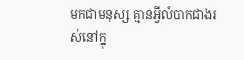មកជាមនុស្ស គ្មានអ្វីលំបាកជាងរស់នៅក្នុ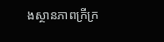ងស្ថានភាពក្រីក្រ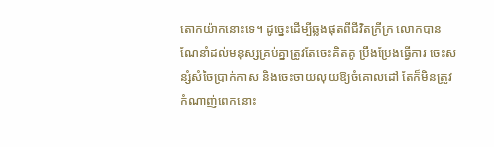តោកយ៉ាកនោះទេ។ ដូច្នេះដើម្បីឆ្លងផុតពីជីវិតក្រីក្រ លោកបានណែនាំដល់មនុស្សគ្រប់គ្នាត្រូវតែចេះគិតគូ ប្រឹងប្រែងធ្វើការ ចេះសន្សំសំចៃប្រាក់កាស និងចេះចាយលុយឱ្យចំគោលដៅ តែក៏មិនត្រូវកំណាញ់ពេកនោះ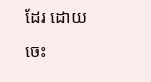ដែរ ដោយចេះ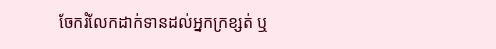ចែករំលែកដាក់ទានដល់អ្នកក្រខ្សត់ ឬ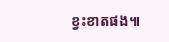ខ្វះខាតផង៕